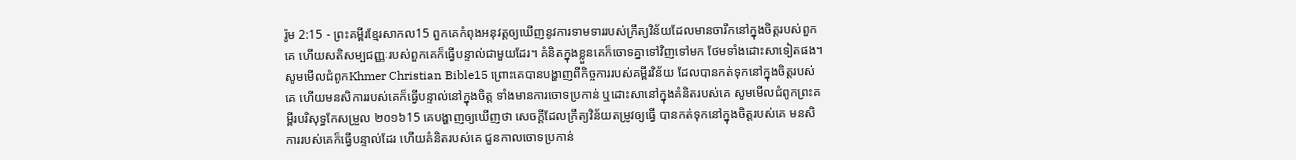រ៉ូម 2:15 - ព្រះគម្ពីរខ្មែរសាកល15 ពួកគេកំពុងអនុវត្តឲ្យឃើញនូវការទាមទាររបស់ក្រឹត្យវិន័យដែលមានចារឹកនៅក្នុងចិត្តរបស់ពួកគេ ហើយសតិសម្បជញ្ញៈរបស់ពួកគេក៏ធ្វើបន្ទាល់ជាមួយដែរ។ គំនិតក្នុងខ្លួនគេក៏ចោទគ្នាទៅវិញទៅមក ថែមទាំងដោះសាទៀតផង។ សូមមើលជំពូកKhmer Christian Bible15 ព្រោះគេបានបង្ហាញពីកិច្ចការរបស់គម្ពីរវិន័យ ដែលបានកត់ទុកនៅក្នុងចិត្ដរបស់គេ ហើយមនសិការរបស់គេក៏ធ្វើបន្ទាល់នៅក្នុងចិត្ដ ទាំងមានការចោទប្រកាន់ ឬដោះសានៅក្នុងគំនិតរបស់គេ សូមមើលជំពូកព្រះគម្ពីរបរិសុទ្ធកែសម្រួល ២០១៦15 គេបង្ហាញឲ្យឃើញថា សេចក្ដីដែលក្រឹត្យវិន័យតម្រូវឲ្យធ្វើ បានកត់ទុកនៅក្នុងចិត្តរបស់គេ មនសិការរបស់គេក៏ធ្វើបន្ទាល់ដែរ ហើយគំនិតរបស់គេ ជួនកាលចោទប្រកាន់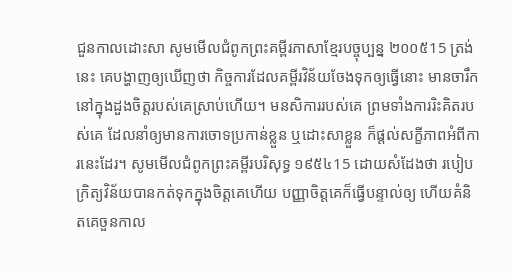ជួនកាលដោះសា សូមមើលជំពូកព្រះគម្ពីរភាសាខ្មែរបច្ចុប្បន្ន ២០០៥15 ត្រង់នេះ គេបង្ហាញឲ្យឃើញថា កិច្ចការដែលគម្ពីរវិន័យចែងទុកឲ្យធ្វើនោះ មានចារឹកនៅក្នុងដួងចិត្តរបស់គេស្រាប់ហើយ។ មនសិការរបស់គេ ព្រមទាំងការរិះគិតរបស់គេ ដែលនាំឲ្យមានការចោទប្រកាន់ខ្លួន ឬដោះសាខ្លួន ក៏ផ្ដល់សក្ខីភាពអំពីការនេះដែរ។ សូមមើលជំពូកព្រះគម្ពីរបរិសុទ្ធ ១៩៥៤15 ដោយសំដែងថា របៀបក្រិត្យវិន័យបានកត់ទុកក្នុងចិត្តគេហើយ បញ្ញាចិត្តគេក៏ធ្វើបន្ទាល់ឲ្យ ហើយគំនិតគេចួនកាល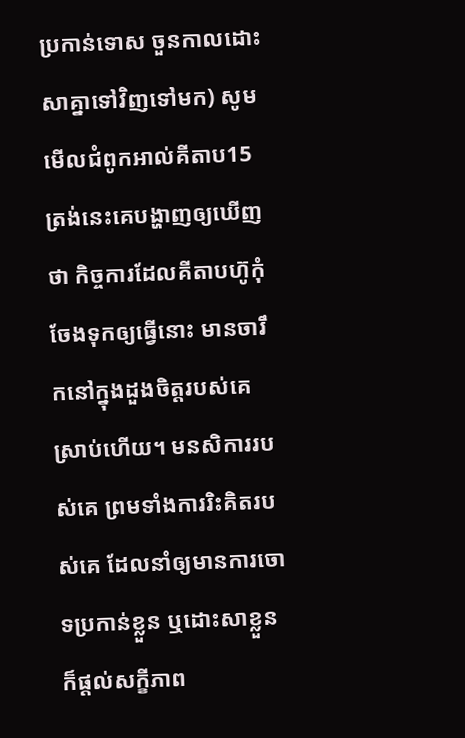ប្រកាន់ទោស ចួនកាលដោះសាគ្នាទៅវិញទៅមក) សូមមើលជំពូកអាល់គីតាប15 ត្រង់នេះគេបង្ហាញឲ្យឃើញថា កិច្ចការដែលគីតាបហ៊ូកុំចែងទុកឲ្យធ្វើនោះ មានចារឹកនៅក្នុងដួងចិត្ដរបស់គេស្រាប់ហើយ។ មនសិការរបស់គេ ព្រមទាំងការរិះគិតរបស់គេ ដែលនាំឲ្យមានការចោទប្រកាន់ខ្លួន ឬដោះសាខ្លួន ក៏ផ្ដល់សក្ខីភាព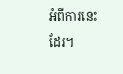អំពីការនេះដែរ។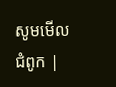សូមមើលជំពូក |